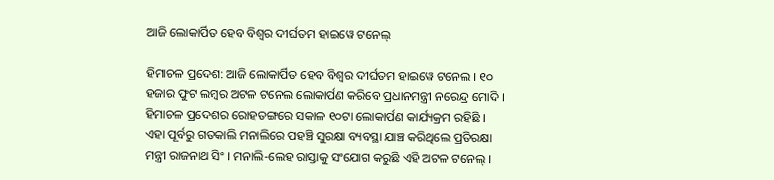ଆଜି ଲୋକାର୍ପିତ ହେବ ବିଶ୍ୱର ଦୀର୍ଘତମ ହାଇୱେ ଟନେଲ୍

ହିମାଚଳ ପ୍ରଦେଶ: ଆଜି ଲୋକାର୍ପିତ ହେବ ବିଶ୍ୱର ଦୀର୍ଘତମ ହାଇୱେ ଟନେଲ । ୧୦ ହଜାର ଫୁଟ ଲମ୍ବର ଅଟଳ ଟନେଲ ଲୋକାର୍ପଣ କରିବେ ପ୍ରଧାନମନ୍ତ୍ରୀ ନରେନ୍ଦ୍ର ମୋଦି । ହିମାଚଳ ପ୍ରଦେଶର ରୋହତଙ୍ଗରେ ସକାଳ ୧୦ଟା ଲୋକାର୍ପଣ କାର୍ଯ୍ୟକ୍ରମ ରହିଛି । ଏହା ପୂର୍ବରୁ ଗତକାଲି ମନାଲିରେ ପହଞ୍ଚି ସୁରକ୍ଷା ବ୍ୟବସ୍ଥା ଯାଞ୍ଚ କରିଥିଲେ ପ୍ରତିରକ୍ଷା ମନ୍ତ୍ରୀ ରାଜନାଥ ସିଂ । ମନାଲି-ଲେହ ରାସ୍ତାକୁ ସଂଯୋଗ କରୁଛି ଏହି ଅଟଳ ଟନେଲ୍‌ ।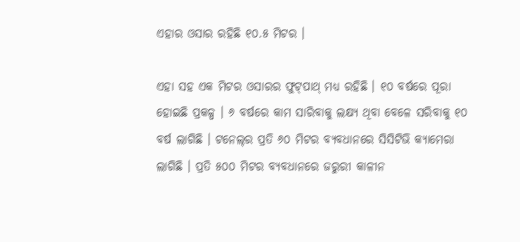ଏହାର ଓସାର ରହିଛି ୧୦.୫ ମିଟର ।

ଏହା ସହ ଏକ ମିଟର ଓସାରର ଫୁଟ୍‌ପାଥ୍‌ ମଧ୍ୟ ରହିଛି । ୧୦ ବର୍ଷରେ ପୂରା ହୋଇଛି ପ୍ରକଳ୍ପ । ୬ ବର୍ଷରେ କାମ ସାରିବାକୁ ଲକ୍ଷ୍ୟ ଥିବା ବେଳେ ସରିବାକୁ ୧୦ ବର୍ଷ ଲାଗିଛି । ଟନେଲ୍‌ର ପ୍ରତି ୬୦ ମିଟର ବ୍ୟବଧାନରେ ସିସିଟିଭି କ୍ୟାମେରା ଲାଗିଛି । ପ୍ରତି ୫୦୦ ମିଟର ବ୍ୟବଧାନରେ ଜରୁରୀ କାଳୀନ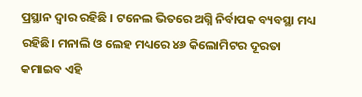ପ୍ରସ୍ଥାନ ଦ୍ୱାର ରହିଛି । ଟନେଲ ଭିତରେ ଅଗ୍ନି ନିର୍ବାପକ ବ୍ୟବସ୍ଥା ମଧ୍ୟ ରହିଛି। ମନାଲି ଓ ଲେହ ମଧ୍ୟରେ ୪୬ କିଲୋମିଟର ଦୂରତା କମାଇବ ଏହି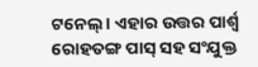ଟନେଲ୍‌ । ଏହାର ଉତ୍ତର ପାର୍ଶ୍ୱ ରୋହତଙ୍ଗ ପାସ୍‌ ସହ ସଂଯୁକ୍ତ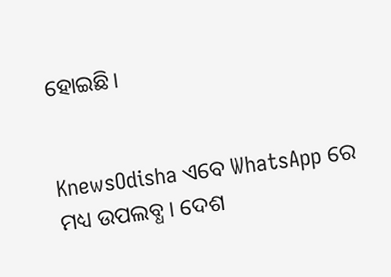ହୋଇଛି।


KnewsOdisha ଏବେ WhatsApp ରେ ମଧ୍ୟ ଉପଲବ୍ଧ । ଦେଶ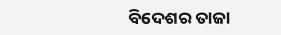ବିଦେଶର ତାଜା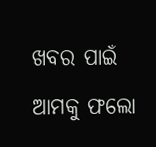ଖବର ପାଇଁ ଆମକୁ ଫଲୋ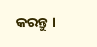କରନ୍ତୁ ।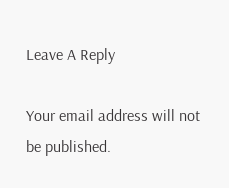Leave A Reply

Your email address will not be published.